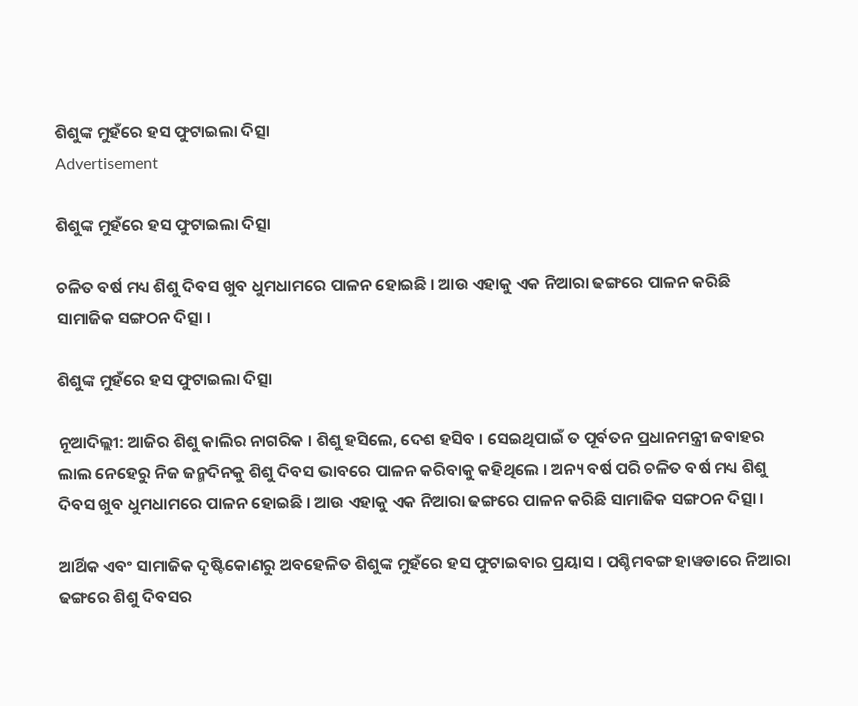ଶିଶୁଙ୍କ ମୁହଁରେ ହସ ଫୁଟାଇଲା ଦିତ୍ସା
Advertisement

ଶିଶୁଙ୍କ ମୁହଁରେ ହସ ଫୁଟାଇଲା ଦିତ୍ସା

ଚଳିତ ବର୍ଷ ମଧ୍ୟ ଶିଶୁ ଦିବସ ଖୁବ ଧୁମଧାମରେ ପାଳନ ହୋଇଛି । ଆଉ ଏହାକୁ ଏକ ନିଆରା ଢଙ୍ଗରେ ପାଳନ କରିଛି ସାମାଜିକ ସଙ୍ଗଠନ ଦିତ୍ସା ।

ଶିଶୁଙ୍କ ମୁହଁରେ ହସ ଫୁଟାଇଲା ଦିତ୍ସା

ନୂଆଦିଲ୍ଲୀ: ଆଜିର ଶିଶୁ କାଲିର ନାଗରିକ । ଶିଶୁ ହସିଲେ, ଦେଶ ହସିବ । ସେଇଥିପାଇଁ ତ ପୂର୍ବତନ ପ୍ରଧାନମନ୍ତ୍ରୀ ଜବାହର ଲାଲ ନେହେରୁ ନିଜ ଜନ୍ମଦିନକୁ ଶିଶୁ ଦିବସ ଭାବରେ ପାଳନ କରିବାକୁ କହିଥିଲେ । ଅନ୍ୟ ବର୍ଷ ପରି ଚଳିତ ବର୍ଷ ମଧ୍ୟ ଶିଶୁ ଦିବସ ଖୁବ ଧୁମଧାମରେ ପାଳନ ହୋଇଛି । ଆଉ ଏହାକୁ ଏକ ନିଆରା ଢଙ୍ଗରେ ପାଳନ କରିଛି ସାମାଜିକ ସଙ୍ଗଠନ ଦିତ୍ସା ।

ଆର୍ଥିକ ଏବଂ ସାମାଜିକ ଦୃଷ୍ଟିକୋଣରୁ ଅବହେଳିତ ଶିଶୁଙ୍କ ମୁହଁରେ ହସ ଫୁଟାଇବାର ପ୍ରୟାସ । ପଶ୍ଚିମବଙ୍ଗ ହାୱଡାରେ ନିଆରା  ଢଙ୍ଗରେ ଶିଶୁ ଦିବସର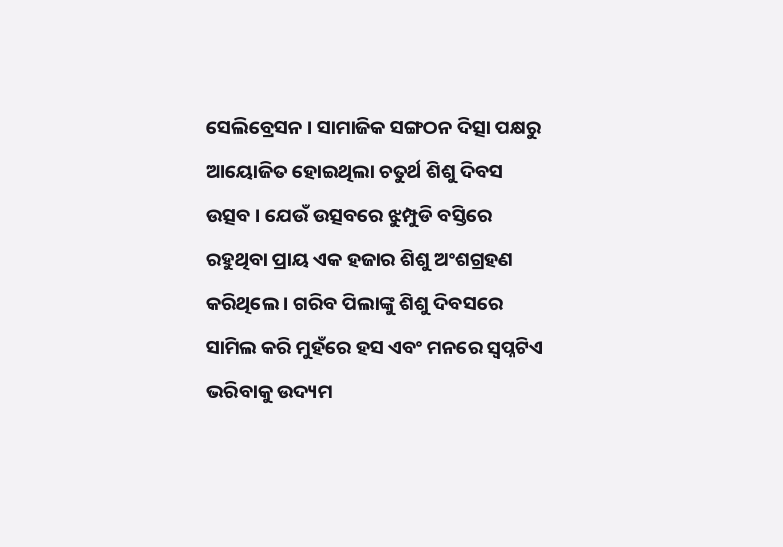ସେଲିବ୍ରେସନ । ସାମାଜିକ ସଙ୍ଗଠନ ଦିତ୍ସା ପକ୍ଷରୁ ଆୟୋଜିତ ହୋଇଥିଲା ଚତୁର୍ଥ ଶିଶୁ ଦିବସ ଉତ୍ସବ । ଯେଉଁ ଉତ୍ସବରେ ଝୁମ୍ପୁଡି ବସ୍ତିରେ ରହୁଥିବା ପ୍ରାୟ ଏକ ହଜାର ଶିଶୁ ଅଂଶଗ୍ରହଣ କରିଥିଲେ । ଗରିବ ପିଲାଙ୍କୁ ଶିଶୁ ଦିବସରେ ସାମିଲ କରି ମୁହଁରେ ହସ ଏବଂ ମନରେ ସ୍ୱପ୍ନଟିଏ ଭରିବାକୁ ଉଦ୍ୟମ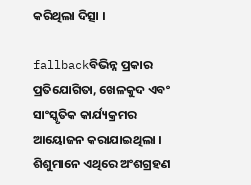କରିଥିଲା ଦିତ୍ସା ।

fallbackବିଭିନ୍ନ ପ୍ରକାର ପ୍ରତିଯୋଗିତା, ଖେଳକୁଦ ଏବଂ ସାଂସ୍କୃତିକ କାର୍ଯ୍ୟକ୍ରମର ଆୟୋଜନ କରାଯାଇଥିଲା । ଶିଶୁମାନେ ଏଥିରେ ଅଂଶଗ୍ରହଣ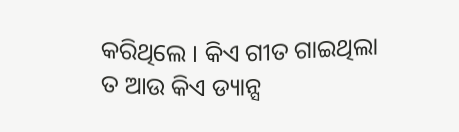କରିଥିଲେ । କିଏ ଗୀତ ଗାଇଥିଲା ତ ଆଉ କିଏ ଡ୍ୟାନ୍ସ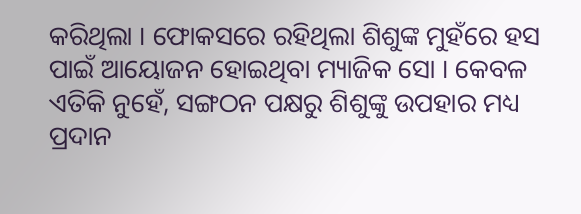କରିଥିଲା । ଫୋକସରେ ରହିଥିଲା ଶିଶୁଙ୍କ ମୁହଁରେ ହସ ପାଇଁ ଆୟୋଜନ ହୋଇଥିବା ମ୍ୟାଜିକ ସୋ । କେବଳ ଏତିକି ନୁହେଁ, ସଙ୍ଗଠନ ପକ୍ଷରୁ ଶିଶୁଙ୍କୁ ଉପହାର ମଧ୍ୟ ପ୍ରଦାନ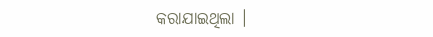କରାଯାଇଥିଲା ।